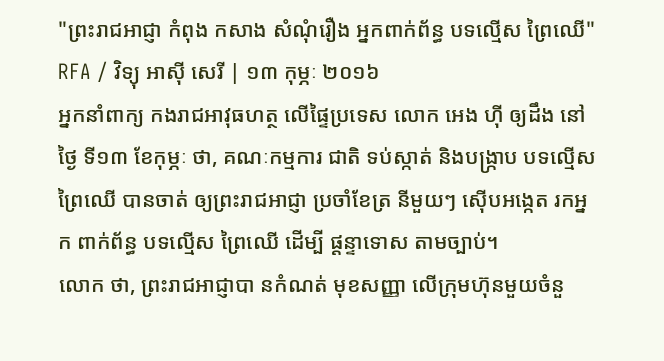"ព្រះរាជអាជ្ញា កំពុង កសាង សំណុំរឿង អ្នកពាក់ព័ន្ធ បទល្មើស ព្រៃឈើ"
RFA / វិទ្យុ អាស៊ី សេរី | ១៣ កុម្ភៈ ២០១៦
អ្នកនាំពាក្យ កងរាជអាវុធហត្ថ លើផ្ទៃប្រទេស លោក អេង ហ៊ី ឲ្យដឹង នៅថ្ងៃ ទី១៣ ខែកុម្ភៈ ថា, គណៈកម្មការ ជាតិ ទប់ស្កាត់ និងបង្ក្រាប បទល្មើស ព្រៃឈើ បានចាត់ ឲ្យព្រះរាជអាជ្ញា ប្រចាំខែត្រ នីមួយៗ ស៊ើបអង្កេត រកអ្នក ពាក់ព័ន្ធ បទល្មើស ព្រៃឈើ ដើម្បី ផ្ដន្ទាទោស តាមច្បាប់។
លោក ថា, ព្រះរាជអាជ្ញាបា នកំណត់ មុខសញ្ញា លើក្រុមហ៊ុនមួយចំនួ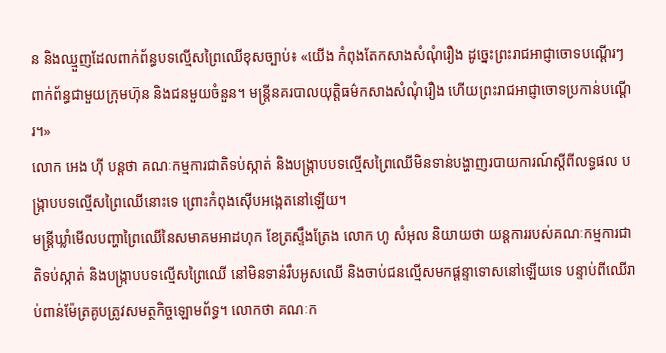ន និងឈ្មួញដែលពាក់ព័ន្ធបទល្មើសព្រៃឈើខុសច្បាប់៖ «យើង កំពុងតែកសាងសំណុំរឿង ដូច្នេះព្រះរាជអាជ្ញាចោទបណ្តើរៗ ពាក់ព័ន្ធជាមួយក្រុមហ៊ុន និងជនមួយចំនួន។ មន្ត្រីនគរបាលយុត្តិធម៌កសាងសំណុំរឿង ហើយព្រះរាជអាជ្ញាចោទប្រកាន់បណ្ដើរ។»
លោក អេង ហ៊ី បន្តថា គណៈកម្មការជាតិទប់ស្កាត់ និងបង្ក្រាបបទល្មើសព្រៃឈើមិនទាន់បង្ហាញរបាយការណ៍ស្ដីពីលទ្ធផល បង្ក្រាបបទល្មើសព្រៃឈើនោះទេ ព្រោះកំពុងស៊ើបអង្កេតនៅឡើយ។
មន្ត្រីឃ្លាំមើលបញ្ហាព្រៃឈើនៃសមាគមអាដហុក ខែត្រស្ទឹងត្រែង លោក ហូ សំអុល និយាយថា យន្តការរបស់គណៈកម្មការជាតិទប់ស្កាត់ និងបង្ក្រាបបទល្មើសព្រៃឈើ នៅមិនទាន់រឹបអូសឈើ និងចាប់ជនល្មើសមកផ្ដន្ទាទោសនៅឡើយទេ បន្ទាប់ពីឈើរាប់ពាន់ម៉ែត្រគូបត្រូវសមត្ថកិច្ចឡោមព័ទ្ធ។ លោកថា គណៈក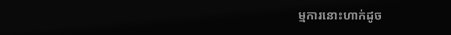ម្មការនោះហាក់ដូច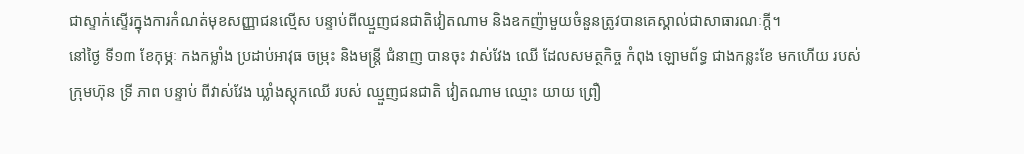ជាស្ទាក់ស្ទើរក្នុងការកំណត់មុខសញ្ញាជនល្មើស បន្ទាប់ពីឈ្មួញជនជាតិវៀតណាម និងឧកញ៉ាមួយចំនួនត្រូវបានគេស្គាល់ជាសាធារណៈក្តី។
នៅថ្ងៃ ទី១៣ ខែកុម្ភៈ កងកម្លាំង ប្រដាប់អាវុធ ចម្រុះ និងមន្ត្រី ជំនាញ បានចុះ វាស់វែង ឈើ ដែលសមត្ថកិច្ច កំពុង ឡោមព័ទ្ធ ជាងកន្លះខែ មកហើយ របស់ ក្រុមហ៊ុន ទ្រី ភាព បន្ទាប់ ពីវាស់វែង ឃ្លាំងស្តុកឈើ របស់ ឈ្មួញជនជាតិ វៀតណាម ឈ្មោះ យាយ ព្រឿ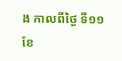ង កាលពីថ្ងៃ ទី១១ ខែ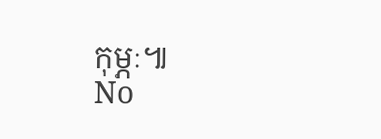កុម្ភៈ៕
No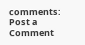comments:
Post a Comment